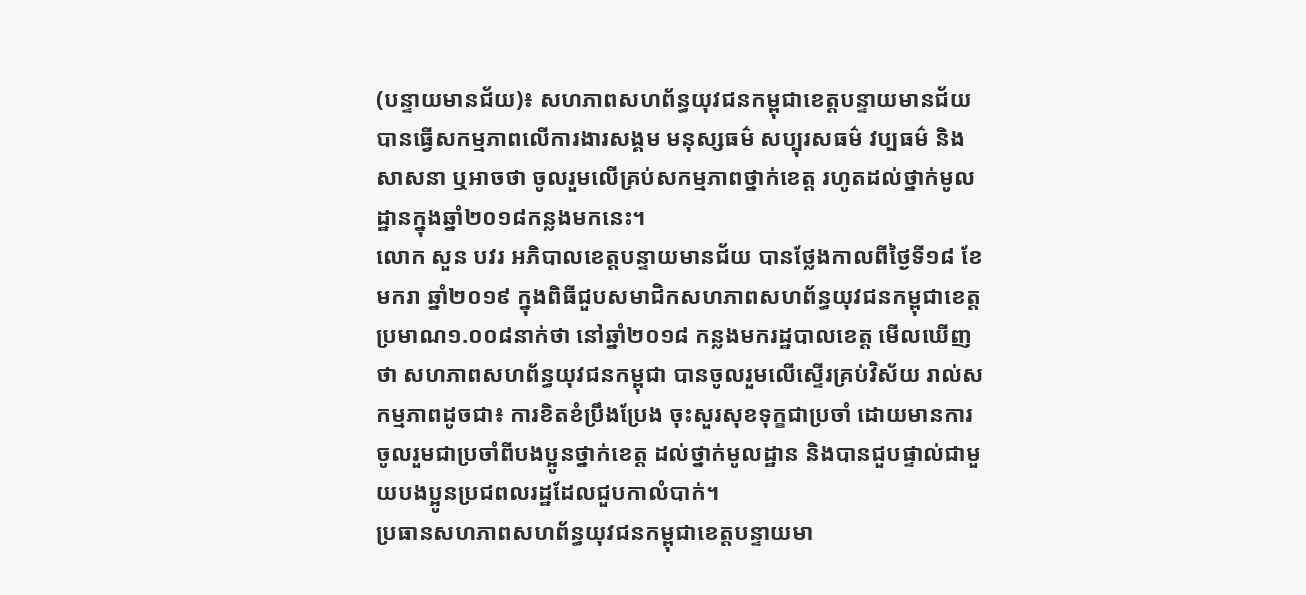(បន្ទាយមានជ័យ)៖ សហភាពសហព័ន្ធយុវជនកម្ពុជាខេត្តបន្ទាយមានជ័យ បានធ្វើសកម្មភាពលើការងារសង្គម មនុស្សធម៌ សប្បុរសធម៌ វប្បធម៌ និងសាសនា ឬអាចថា ចូលរួមលើគ្រប់សកម្មភាពថ្នាក់ខេត្ត រហូតដល់ថ្នាក់មូលដ្ឋានក្នុងឆ្នាំ២០១៨កន្លងមកនេះ។
លោក សួន បវរ អភិបាលខេត្តបន្ទាយមានជ័យ បានថ្លែងកាលពីថ្ងៃទី១៨ ខែមករា ឆ្នាំ២០១៩ ក្នុងពិធីជួបសមាជិកសហភាពសហព័ន្ធយុវជនកម្ពុជាខេត្តប្រមាណ១.០០៨នាក់ថា នៅឆ្នាំ២០១៨ កន្លងមករដ្ឋបាលខេត្ត មើលឃើញថា សហភាពសហព័ន្ធយុវជនកម្ពុជា បានចូលរួមលើស្ទើរគ្រប់វិស័យ រាល់សកម្មភាពដូចជា៖ ការខិតខំប្រឹងប្រែង ចុះសួរសុខទុក្ខជាប្រចាំ ដោយមានការចូលរួមជាប្រចាំពីបងប្អូនថ្នាក់ខេត្ត ដល់ថ្នាក់មូលដ្ឋាន និងបានជួបផ្ទាល់ជាមួយបងប្អូនប្រជពលរដ្ឋដែលជួបកាលំបាក់។
ប្រធានសហភាពសហព័ន្ធយុវជនកម្ពុជាខេត្តបន្ទាយមា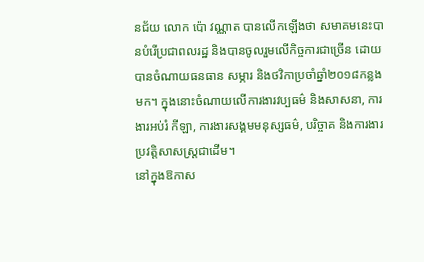នជ័យ លោក ប៉ោ វណ្ណាត បានលើកឡើងថា សមាគមនេះបានបំរើប្រជាពលរដ្ឋ និងបានចូលរួមលើកិច្ចការជាច្រើន ដោយបានចំណាយធនធាន សម្ភារ និងថវិកាប្រចាំឆ្នាំ២០១៨កន្លងមក។ ក្នុងនោះចំណាយលើការងារវប្បធម៌ និងសាសនា, ការងារអប់រំ កីឡា, ការងារសង្គមមនុស្សធម៌, បរិច្ចាគ និងការងារប្រវត្តិសាសស្ត្រជាដើម។
នៅក្នុងឱកាស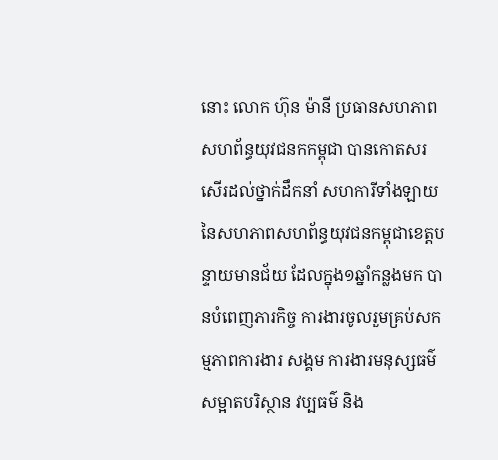នោះ លោក ហ៊ុន ម៉ានី ប្រធានសហភាពសហព័ន្ធយុវជនកកម្ពុជា បានកោតសរសើរដល់ថ្នាក់ដឹកនាំ សហការីទាំងឡាយ នៃសហភាពសហព័ន្ធយុវជនកម្ពុជាខេត្តបន្ទាយមានជ័យ ដែលក្នុង១ឆ្នាំកន្លងមក បានបំពេញភារកិច្ច ការងារចូលរួមគ្រប់សកម្មភាពការងារ សង្គម ការងារមនុស្សធម៌ សម្អាតបរិស្ថាន វប្បធម៌ និង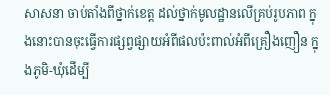សាសនា ចាប់តាំងពីថ្នាក់ខេត្ត ដល់ថ្នាក់មូលដ្ឋានលើគ្រប់រូបភាព ក្នុងនោះបានចុះធ្វើការផ្សព្វផ្សាយអំពីផលប៉ះពាល់អំពីគ្រឿងញឿន ក្នុងភូមិ-ឃុំដើម្បី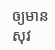ឲ្យមានសុវ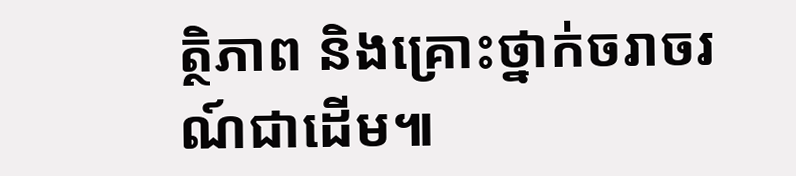ត្ថិភាព និងគ្រោះថ្នាក់ចរាចរណ៍ជាដើម៕